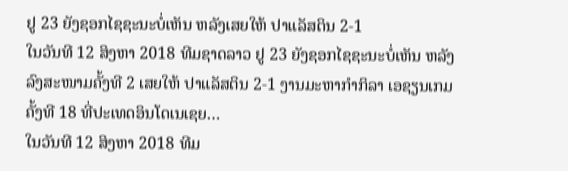ຢູ 23 ຍັງຊອກໄຊຊະນະບໍ່ເຫັນ ຫລັງເສຍໃຫ້ ປາແລັສຕິນ 2-1
ໃນວັນທີ 12 ສິງຫາ 2018 ທີມຊາດລາວ ຢູ 23 ຍັງຊອກໄຊຊະນະບໍ່ເຫັນ ຫລັງລົງສະໜາມຄັ້ງທີ 2 ເສຍໃຫ້ ປາແລັສຕິນ 2-1 ງານມະຫາກຳກິລາ ເອຊຽນເກມ ຄັ້ງທີ 18 ທີ່ປະເທດອິນໂດເນເຊຍ…
ໃນວັນທີ 12 ສິງຫາ 2018 ທີມ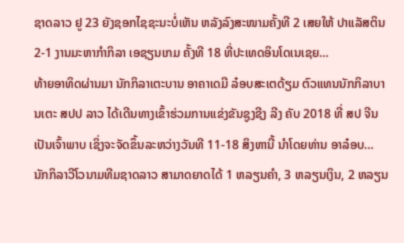ຊາດລາວ ຢູ 23 ຍັງຊອກໄຊຊະນະບໍ່ເຫັນ ຫລັງລົງສະໜາມຄັ້ງທີ 2 ເສຍໃຫ້ ປາແລັສຕິນ 2-1 ງານມະຫາກຳກິລາ ເອຊຽນເກມ ຄັ້ງທີ 18 ທີ່ປະເທດອິນໂດເນເຊຍ…
ທ້າຍອາທິດຜ່ານມາ ນັກກິລາເຕະບານ ອາຄາເດມີ ລ໋ອບສະເຕດ້ຽມ ຕົວແທນນັກກິລາບານເຕະ ສປປ ລາວ ໄດ້ເດີນທາງເຂົ້າຮ່ວມການແຂ່ງຂັນຊູງຊີງ ລີງ ຄັບ 2018 ທີ່ ສປ ຈີນ ເປັນເຈົ້າພາບ ເຊິ່ງຈະຈັດຂຶ້ນລະຫວ່າງວັນທີ 11-18 ສິງຫານີ້ ນໍາໂດຍທ່ານ ອາລ໋ອບ…
ນັກກິລາວີໂວນາມທີມຊາດລາວ ສາມາດຍາດໄດ້ 1 ຫລຽນຄໍາ, 3 ຫລຽນເງິນ, 2 ຫລຽນ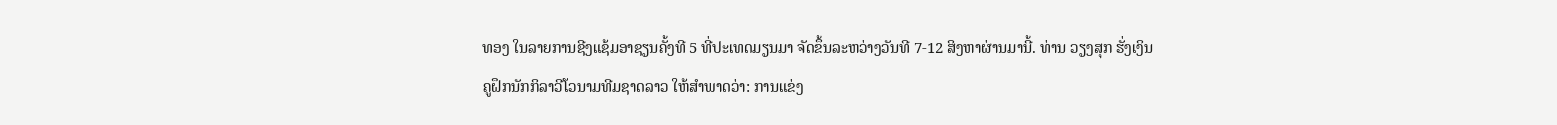ທອງ ໃນລາຍການຊີງແຊ້ມອາຊຽນຄັ້ງທີ 5 ທີ່ປະເທດມຽນມາ ຈັດຂຶ້ນລະຫວ່າງວັນທີ 7-12 ສິງຫາຜ່ານມານີ້. ທ່ານ ວຽງສຸກ ຮັ່ງເງິນ ຄູຝຶກນັກກິລາວີໂວນາມທີມຊາດລາວ ໃຫ້ສໍາພາດວ່າ: ການແຂ່ງ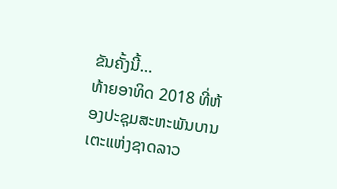ຂັນຄັ້ງນີ້…
ທ້າຍອາທິດ 2018 ທີ່ຫ້ອງປະຊຸມສະຫະພັນບານເຕະແຫ່ງຊາດລາວ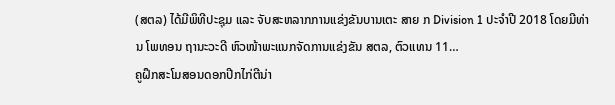(ສຕລ) ໄດ້ມີພິທີປະຊຸມ ແລະ ຈັບສະຫລາກການແຂ່ງຂັນບານເຕະ ສາຍ ກ Division 1 ປະຈໍາປີ 2018 ໂດຍມີທ່ານ ໂພທອນ ຖານະວະດີ ຫົວໜ້າພະແນກຈັດການແຂ່ງຂັນ ສຕລ, ຕົວແທນ 11…
ຄູຝຶກສະໂມສອນດອກປີກໄກ່ຕີນ່າ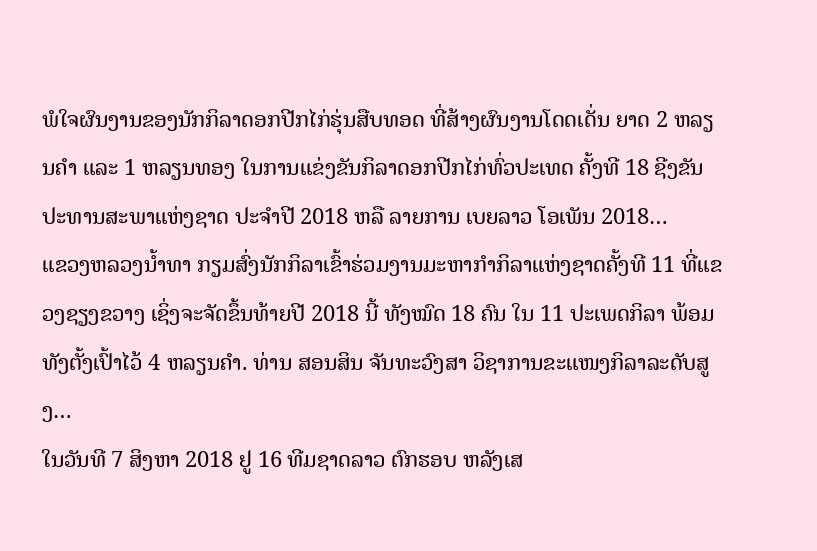ພໍໃຈຜົນງານຂອງນັກກິລາດອກປີກໄກ່ຮຸ່ນສືບທອດ ທີ່ສ້າງຜົນງານໂດດເດັ່ນ ຍາດ 2 ຫລຽນຄໍາ ແລະ 1 ຫລຽນທອງ ໃນການແຂ່ງຂັນກິລາດອກປີກໄກ່ທົ່ວປະເທດ ຄັ້ງທີ 18 ຊີງຂັນປະທານສະພາແຫ່ງຊາດ ປະຈໍາປີ 2018 ຫລື ລາຍການ ເບຍລາວ ໂອເພັນ 2018…
ແຂວງຫລວງນໍ້າທາ ກຽມສົ່ງນັກກິລາເຂົ້າຮ່ວມງານມະຫາກໍາກິລາແຫ່ງຊາດຄັ້ງທີ 11 ທີ່ແຂວງຊຽງຂວາງ ເຊິ່ງຈະຈັດຂຶ້ນທ້າຍປີ 2018 ນີ້ ທັງໝົດ 18 ຄົນ ໃນ 11 ປະເພດກິລາ ພ້ອມທັງຕັ້ງເປົ້າໄວ້ 4 ຫລຽນຄໍາ. ທ່ານ ສອນສິນ ຈັນທະວົງສາ ວິຊາການຂະແໜງກິລາລະດັບສູງ…
ໃນວັນທີ 7 ສິງຫາ 2018 ຢູ 16 ທີມຊາດລາວ ຕົກຮອບ ຫລັງເສ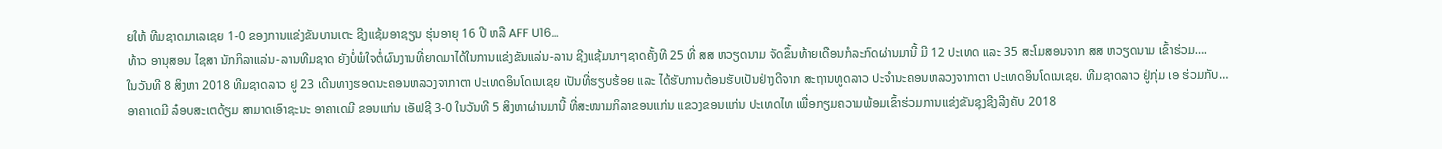ຍໃຫ້ ທີມຊາດມາເລເຊຍ 1-0 ຂອງການແຂ່ງຂັນບານເຕະ ຊີງແຊ້ມອາຊຽນ ຮຸ່ນອາຍຸ 16 ປີ ຫລື AFF U16…
ທ້າວ ອານຸສອນ ໄຊສາ ນັກກິລາແລ່ນ-ລານທີມຊາດ ຍັງບໍ່ພໍໃຈຕໍ່ຜົນງານທີ່ຍາດມາໄດ້ໃນການແຂ່ງຂັນແລ່ນ-ລານ ຊີງແຊ້ມນາໆຊາດຄັ້ງທີ 25 ທີ່ ສສ ຫວຽດນາມ ຈັດຂຶ້ນທ້າຍເດືອນກໍລະກົດຜ່ານມານີ້ ມີ 12 ປະເທດ ແລະ 35 ສະໂມສອນຈາກ ສສ ຫວຽດນາມ ເຂົ້າຮ່ວມ….
ໃນວັນທີ 8 ສິງຫາ 2018 ທີມຊາດລາວ ຢູ 23 ເດີນທາງຮອດນະຄອນຫລວງຈາກາຕາ ປະເທດອິນໂດເນເຊຍ ເປັນທີ່ຮຽບຮ້ອຍ ແລະ ໄດ້ຮັບການຕ້ອນຮັບເປັນຢ່າງດີຈາກ ສະຖານທູດລາວ ປະຈຳນະຄອນຫລວງຈາກາຕາ ປະເທດອິນໂດເນເຊຍ. ທີມຊາດລາວ ຢູ່ກຸ່ມ ເອ ຮ່ວມກັບ…
ອາຄາເດມີ ລ໋ອບສະເຕດ້ຽມ ສາມາດເອົາຊະນະ ອາຄາເດມີ ຂອນແກ່ນ ເອັຟຊີ 3-0 ໃນວັນທີ 5 ສິງຫາຜ່ານມານີ້ ທີ່ສະໜາມກິລາຂອນແກ່ນ ແຂວງຂອນແກ່ນ ປະເທດໄທ ເພື່ອກຽມຄວາມພ້ອມເຂົ້າຮ່ວມການແຂ່ງຂັນຊຸງຊີງລີງຄັບ 2018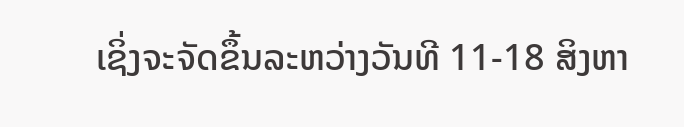ເຊິ່ງຈະຈັດຂຶ້ນລະຫວ່າງວັນທີ 11-18 ສິງຫາ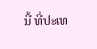ນີ້ ທີ່ປະເທ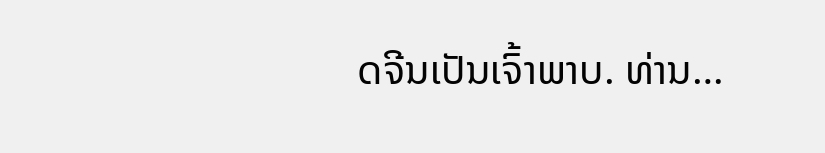ດຈີນເປັນເຈົ້າພາບ. ທ່ານ…